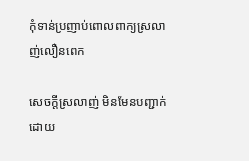កុំទាន់ប្រញាប់ពោលពាក្យស្រលាញ់លឿនពេក

សេចក្តីស្រលាញ់ មិនមែនបញ្ជាក់ដោយ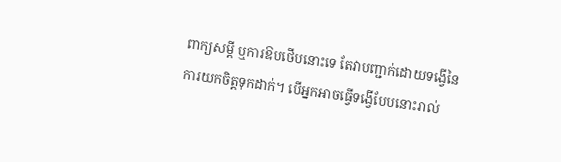ពាក្យសម្តី ឬការឱបថើបនោះទេ តែវាបញ្ជាក់ដោយទង្វើនៃការយកចិត្តទុកដាក់។ បើអ្នកអាចធ្វើទង្វើបែបនោះរាល់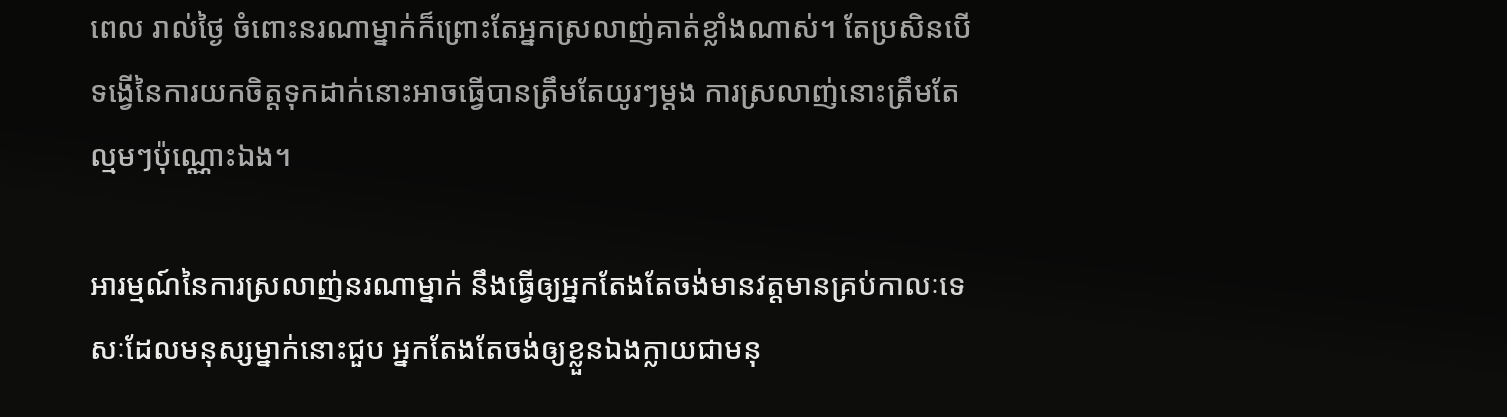ពេល រាល់ថ្ងៃ ចំពោះនរណាម្នាក់ក៏ព្រោះតែអ្នកស្រលាញ់គាត់ខ្លាំងណាស់។ តែប្រសិនបើទង្វើនៃការយកចិត្តទុកដាក់នោះអាចធ្វើបានត្រឹមតែយូរៗម្តង ការស្រលាញ់នោះត្រឹមតែល្មមៗប៉ុណ្ណោះឯង។

អារម្មណ៍នៃការស្រលាញ់នរណាម្នាក់ នឹងធ្វើឲ្យអ្នកតែងតែចង់មានវត្តមានគ្រប់កាលៈទេសៈដែលមនុស្សម្នាក់នោះជួប អ្នកតែងតែចង់ឲ្យខ្លួនឯងក្លាយជាមនុ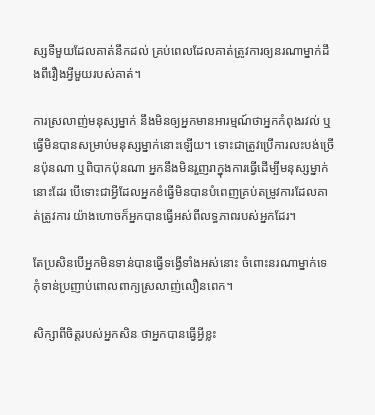ស្សទីមួយដែលគាត់នឹកដល់ គ្រប់ពេលដែលគាត់ត្រូវការឲ្យនរណាម្នាក់ដឹងពីរឿងអ្វីមួយរបស់គាត់។

ការស្រលាញ់មនុស្សម្នាក់ នឹងមិនឲ្យអ្នកមានអារម្មណ៍ថាអ្នកកំពុងរវល់ ឬធ្វើមិនបានសម្រាប់មនុស្សម្នាក់នោះឡើយ។ ទោះជាត្រូវប្រើការលះបង់ច្រើនប៉ុនណា ឬពិបាកប៉ុនណា អ្នកនឹងមិនរួញរាក្នុងការធ្វើដើម្បីមនុស្សម្នាក់នោះដែរ បើទោះជាអ្វីដែលអ្នកខំធ្វើមិនបានបំពេញគ្រប់តម្រូវការដែលគាត់ត្រូវការ យ៉ាងហោចក៏អ្នកបានធ្វើអស់ពីលទ្ធភាពរបស់អ្នកដែរ។

តែប្រសិនបើអ្នកមិនទាន់បានធ្វើទង្វើទាំងអស់នោះ ចំពោះនរណាម្នាក់ទេ កុំទាន់ប្រញាប់ពោលពាក្យស្រលាញ់លឿនពេក។

សិក្សាពីចិត្តរបស់អ្នកសិន ថាអ្នកបានធ្វើអ្វីខ្លះ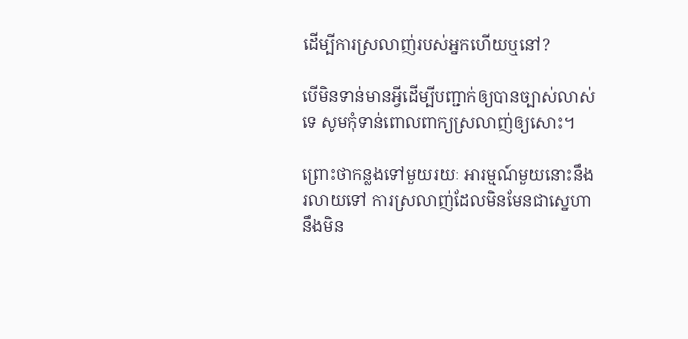ដើម្បីការស្រលាញ់របស់អ្នកហើយឬនៅ?

បើមិនទាន់មានអ្វីដើម្បីបញ្ជាក់ឲ្យបានច្បាស់លាស់ទេ សូមកុំទាន់ពោលពាក្យស្រលាញ់ឲ្យសោះ។

ព្រោះថាកន្លងទៅមួយរយៈ អារម្មណ៍មួយនោះនឹងរលាយទៅ ការស្រលាញ់ដែលមិនមែនជាស្នេហា នឹងមិន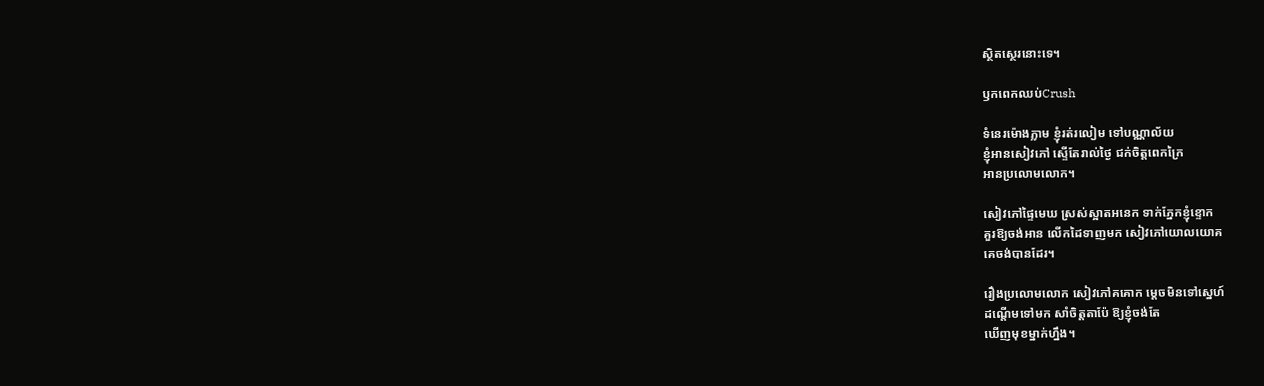ស្ថិតស្ថេរនោះទេ។

ឫកពេកឈប់Crush

ទំនេរម៉ោងភ្លាម ខ្ញុំរត់រលៀម ទៅបណ្ណាល័យ
ខ្ញុំអានសៀវភៅ ស្ទើតែរាល់ថ្ងៃ ជក់ចិត្តពេកក្រៃ
អានប្រលោមលោក។

សៀវភៅផ្ទៃមេឃ ស្រស់ស្អាតអនេក ទាក់ភ្នែកខ្ញុំខ្ទោក
គួរឱ្យចង់អាន លើកដៃទាញមក សៀវភៅយោលយោគ
គេចង់បានដែរ។

រឿងប្រលោមលោក សៀវភៅគគោក ម្តេចមិនទៅស្នេហ៍
ដណ្តើមទៅមក សាំចិត្តតាប៉ែ ឱ្យខ្ញុំចង់តែ
ឃើញមុខម្នាក់ហ្នឹង។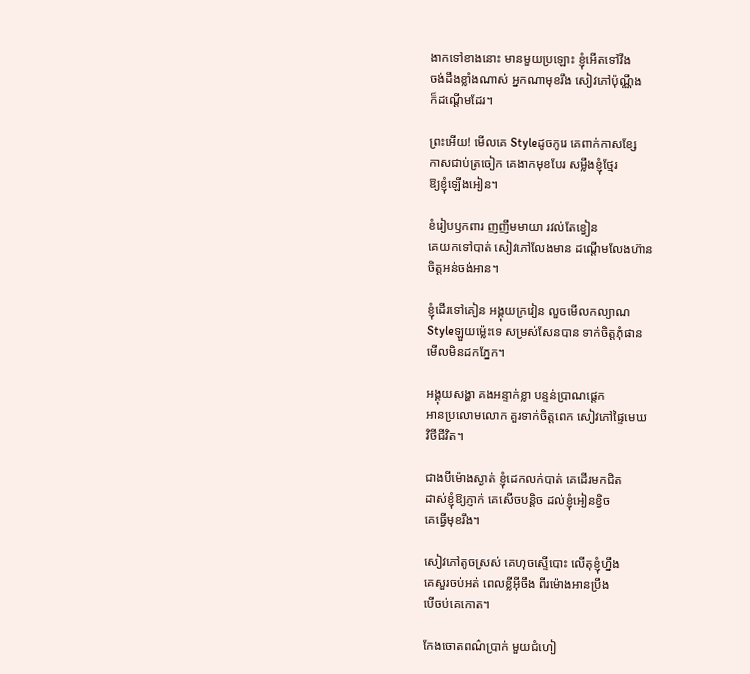ងាកទៅខាងនោះ មានមួយប្រឡោះ ខ្ញុំអើតទៅវឹង
ចង់ដឹងខ្លាំងណាស់ អ្នកណាមុខរឹង សៀវភៅប៉ុណ្ណឹង
ក៏ដណ្តើមដែរ។

ព្រះអើយ! មើលគេ Styleដូចកូរេ គេពាក់កាសខ្សែ
កាសជាប់ត្រចៀក គេងាកមុខបែរ សម្លឹងខ្ញុំថ្មែរ
ឱ្យខ្ញុំឡើងអៀន។

ខំរៀបឫកពារ ញញឹមមាយា រវល់តែខ្វៀន
គេយកទៅបាត់ សៀវភៅលែងមាន ដណ្តើមលែងហ៊ាន
ចិត្តអន់ចង់អាន។

ខ្ញុំដើរទៅគៀន អង្គុយក្រវៀន លួចមើលកល្យាណ
Styleឡួយម្ល៉េះទេ សម្រស់សែនបាន ទាក់ចិត្តភុំផាន
មើលមិនដកភ្នែក។

អង្គុយសង្ហា គងអន្ទាក់ខ្លា បន្ទន់ប្រាណផ្តេក
អានប្រលោមលោក គួរទាក់ចិត្តពេក សៀវភៅផ្ទៃមេឃ
វិថីជីវិត។

ជាងបីម៉ោងស្ងាត់ ខ្ញុំដេកលក់បាត់ គេដើរមកជិត
ដាស់ខ្ញុំឱ្យភ្ញាក់ គេសើចបន្តិច ដល់ខ្ញុំអៀនខ្វិច
គេធ្វើមុខរឹង។

សៀវភៅតូចស្រស់ គេហុចស្ទើបោះ លើតុខ្ញុំហ្នឹង
គេសួរចប់អត់ ពេលខ្លីអ៊ីចឹង ពីរម៉ោងអានប្រឹង
បើចប់គេកោត។

កែងចោតពណ៌ប្រាក់ មួយជំហៀ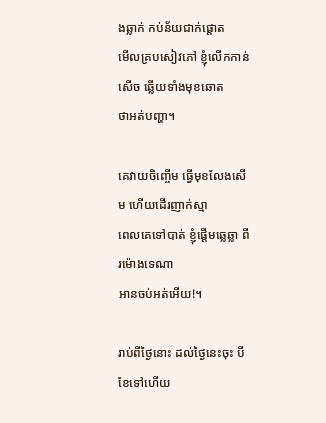ងឆ្លាក់ កប់ន័យជាក់ផ្តោត
មើលគ្របសៀវភៅ ខ្ញុំលើកកាន់សើច ឆ្លើយទាំងមុខឆោត
ថាអត់បញ្ហា។

គេវាយចិញ្ចើម ធ្វើមុខលែងសើម ហើយដើរញាក់ស្មា
ពេលគេទៅបាត់ ខ្ញុំផ្តើមឆ្លេឆ្លា ពីរម៉ោងទេណា
អានចប់អត់អើយ!។

រាប់ពីថ្ងៃនោះ ដល់ថ្ងៃនេះចុះ បីខែទៅហើយ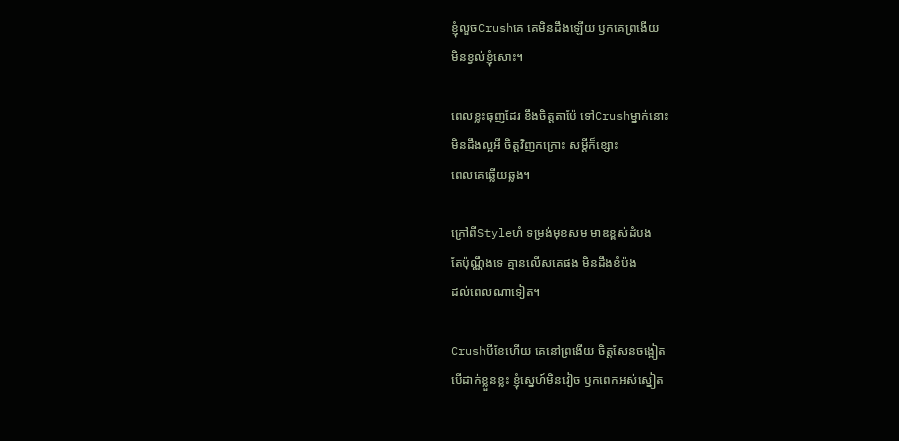ខ្ញុំលួចCrushគេ គេមិនដឹងឡើយ ឫកគេព្រងើយ
មិនខ្វល់ខ្ញុំសោះ។

ពេលខ្លះធុញដែរ ខឹងចិត្តតាប៉ែ ទៅCrushម្នាក់នោះ
មិនដឹងល្អអី ចិត្តវិញកក្រោះ សម្តីក៏ខ្សោះ
ពេលគេឆ្លើយឆ្លង។

ក្រៅពីStyleហំ ទម្រង់មុខសម មាឌខ្ពស់ដំបង
តែប៉ុណ្ណឹងទេ គ្មានលើសគេផង មិនដឹងខំប៉ង
ដល់ពេលណាទៀត។

Crushបីខែហើយ គេនៅព្រងើយ ចិត្តសែនចង្អៀត
បើដាក់ខ្លួនខ្លះ ខ្ញុំស្នេហ៍មិនវៀច ឫកពេកអស់ស្នៀត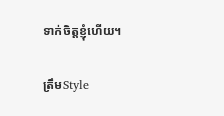ទាក់ចិត្តខ្ញុំហើយ។

ត្រឹមStyle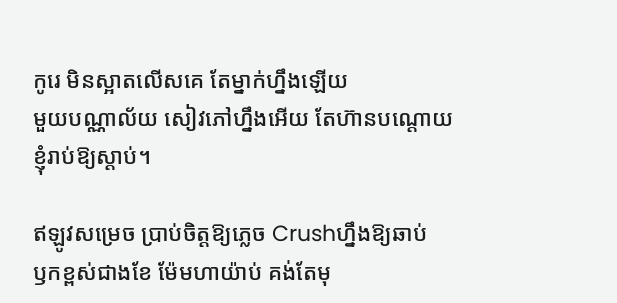កូរេ មិនស្អាតលើសគេ តែម្នាក់ហ្នឹងឡើយ
មួយបណ្ណាល័យ សៀវភៅហ្នឹងអើយ តែហ៊ានបណ្តោយ
ខ្ញុំរាប់ឱ្យស្តាប់។

ឥឡូវសម្រេច ប្រាប់ចិត្តឱ្យភ្លេច Crushហ្នឹងឱ្យឆាប់
ឫកខ្ពស់ជាងខែ ម៉ែមហាយ៉ាប់ គង់តែមុ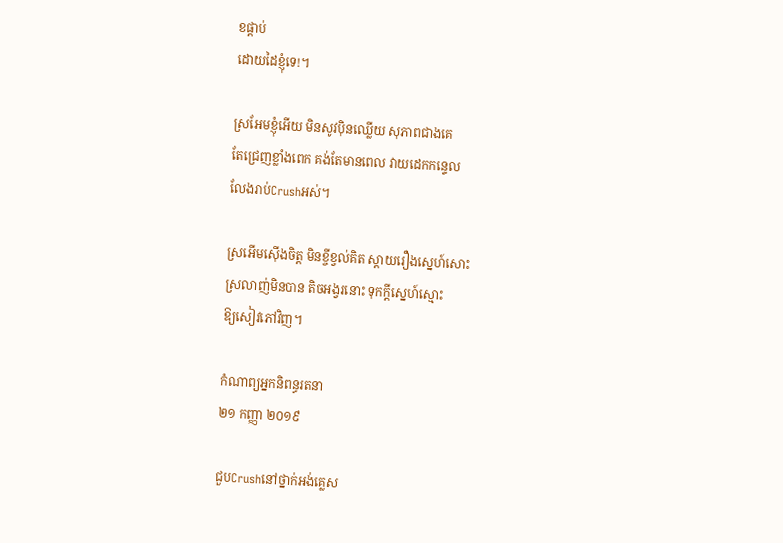ខផ្តាប់
ដោយដៃខ្ញុំទេ!។

ស្រអែមខ្ញុំអើយ មិនសូវប៉ិនឈ្លើយ សុភាពជាងគេ
តែជ្រេញខ្លាំងពេក គង់តែមានពេល វាយដេកកន្ទេល
លែងរាប់Crushអស់។

ស្រអើមស៊ើងចិត្ត មិនខ្ចីខ្វល់គិត ស្តាយរឿងស្នេហ៍សោះ
ស្រលាញ់មិនបាន តិចអង្វរនោះ ទុកក្តីស្នេហ៍ស្មោះ
ឱ្យសៀវភៅវិញ។

កំណាព្យអ្នកនិពន្ធរតនា
២១ កញ្ញា ២០១៩

ជួបCrushនៅថ្នាក់អង់គ្លេស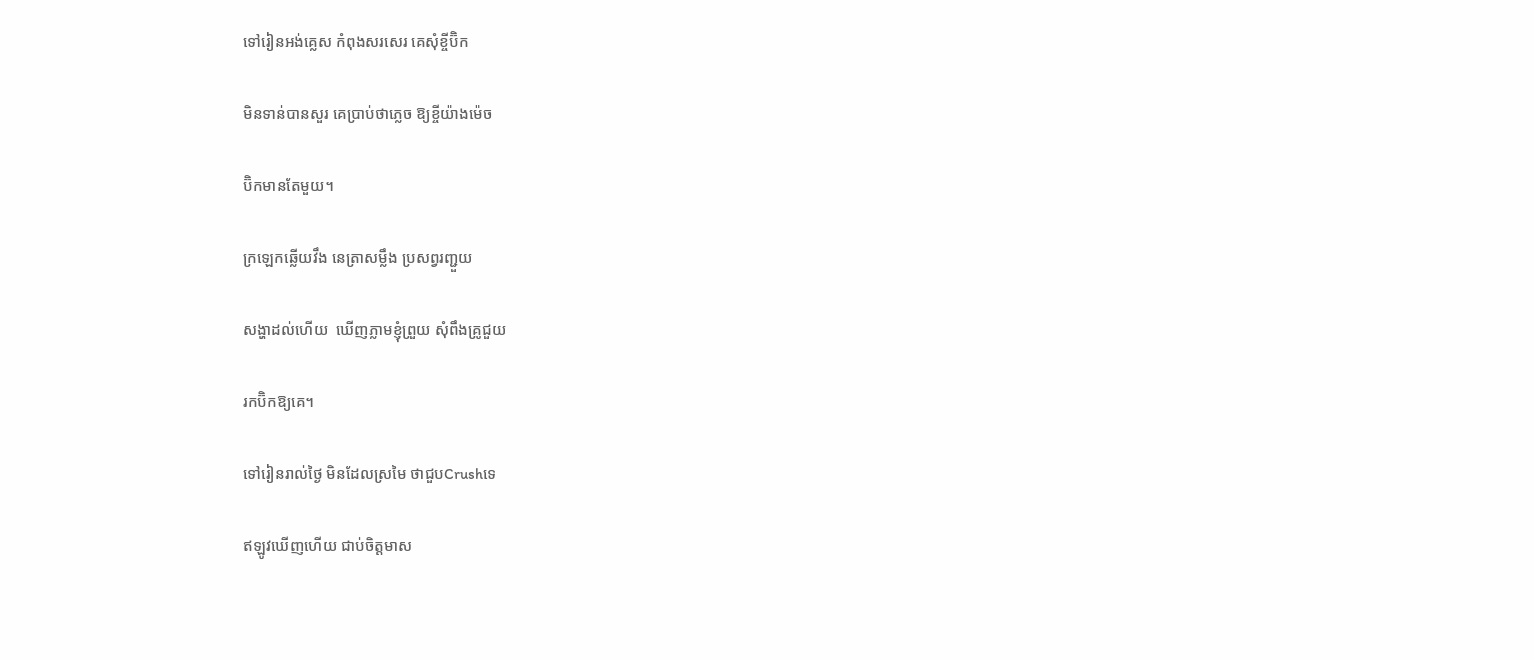ទៅរៀនអង់គ្លេស កំពុងសរសេរ គេសុំខ្ចីប៊ិក

មិនទាន់បានសួរ គេប្រាប់ថាភ្លេច ឱ្យខ្ចីយ៉ាងម៉េច

ប៊ិកមានតែមួយ។

ក្រឡេកឆ្លើយវឹង នេត្រាសម្លឹង ប្រសព្វរញ្ជួយ

សង្ហាដល់ហើយ  ឃើញភ្លាមខ្ញុំព្រួយ សុំពឹងគ្រូជួយ

រកប៊ិកឱ្យគេ។

ទៅរៀនរាល់ថ្ងៃ មិនដែលស្រមៃ ថាជួបCrushទេ

ឥឡូវឃើញហើយ ជាប់ចិត្តមាស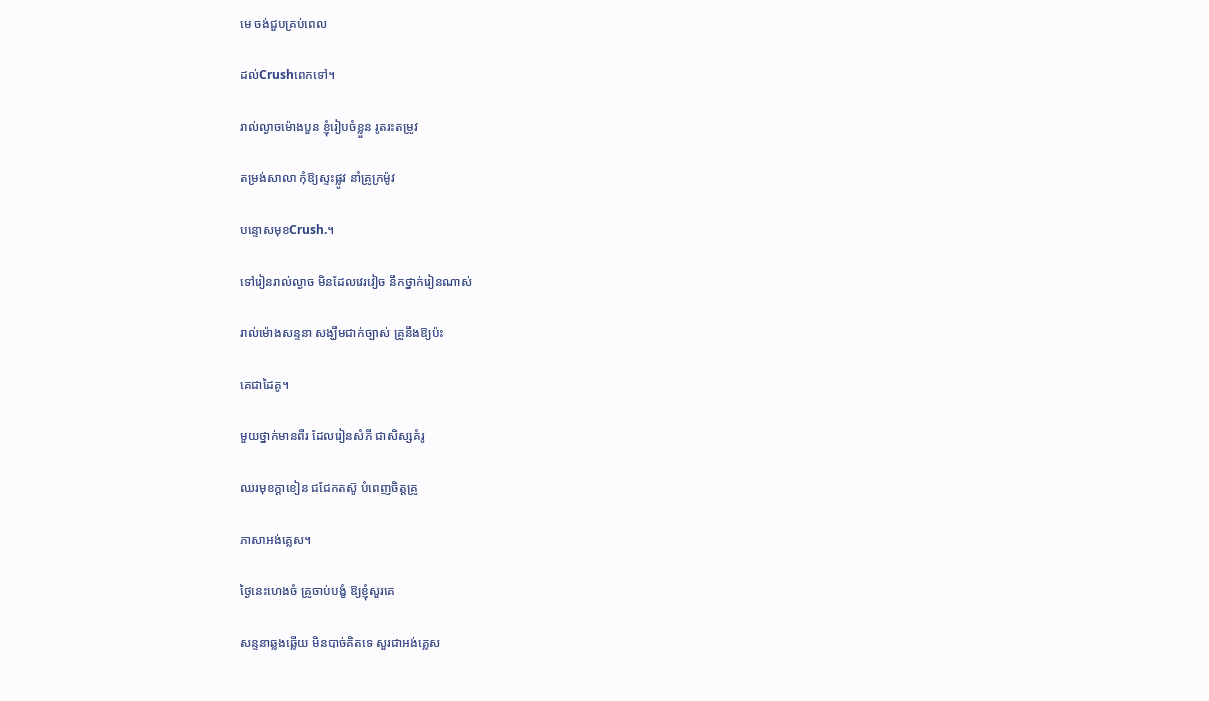មេ ចង់ជួបគ្រប់ពេល

ដល់Crushពេកទៅ។

រាល់ល្ងាចម៉ោងបួន ខ្ញុំរៀបចំខ្លួន រូតរះតម្រូវ

តម្រង់សាលា កុំឱ្យស្ទះផ្លូវ នាំគ្រូក្រម៉ូវ

បន្ទោសមុខCrush.។

ទៅរៀនរាល់ល្ងាច មិនដែលវេរវៀច នឹកថ្នាក់រៀនណាស់

រាល់ម៉ោងសន្ទនា សង្ឃឹមជាក់ច្បាស់ គ្រូនឹងឱ្យប៉ះ

គេជាដៃគូ។

មួយថ្នាក់មានពីរ ដែលរៀនសំភី ជាសិស្សគំរូ

ឈរមុខក្តាខៀន ជជែកតស៊ូ បំពេញចិត្តគ្រូ

ភាសាអង់គ្លេស។

ថ្ងៃនេះហេងចំ គ្រូចាប់បង្ខំ ឱ្យខ្ញុំសួរគេ

សន្ទនាឆ្លងឆ្លើយ មិនបាច់គិតទេ សួរជាអង់គ្លេស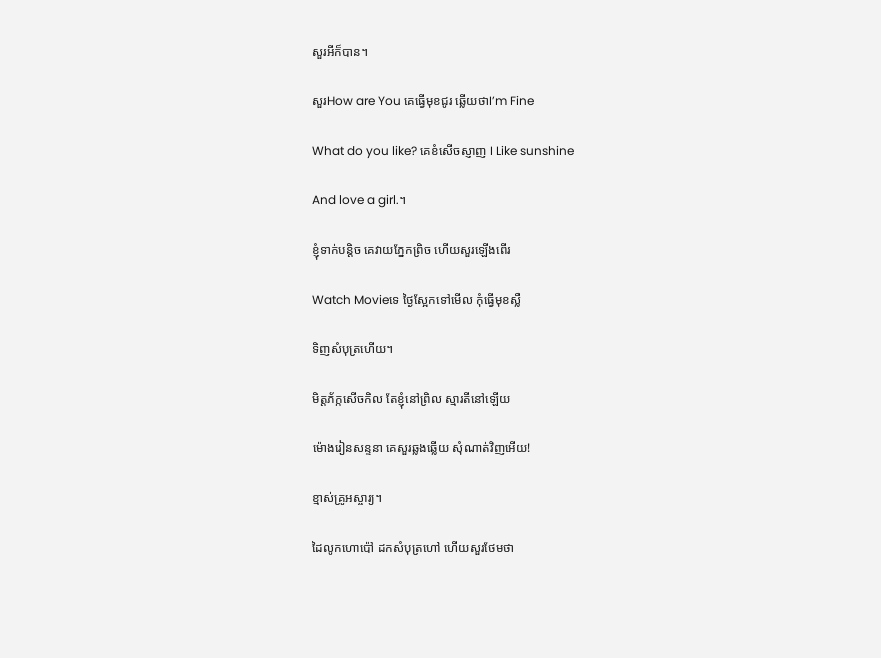សួរអីក៏បាន។

សួរHow are You គេធ្វើមុខជូរ ឆ្លើយថាI’m Fine

What do you like? គេខំសើចស្ញាញ I Like sunshine

And love a girl.។

ខ្ញុំទាក់បន្តិច គេវាយភ្នែកព្រិច ហើយសួរឡើងពើរ

Watch Movieទេ ថ្ងៃស្អែកទៅមើល កុំធ្វើមុខស្លឺ

ទិញសំបុត្រហើយ។

មិត្តភ័ក្កសើចកិល តែខ្ញុំនៅព្រិល ស្មារតីនៅឡើយ

ម៉ោងរៀនសន្ទនា គេសួរឆ្លងឆ្លើយ សុំណាត់វិញអើយ!

ខ្មាស់គ្រូអស្ចារ្យ។

ដៃលូកហោប៉ៅ ដកសំបុត្រហៅ ហើយសួរថែមថា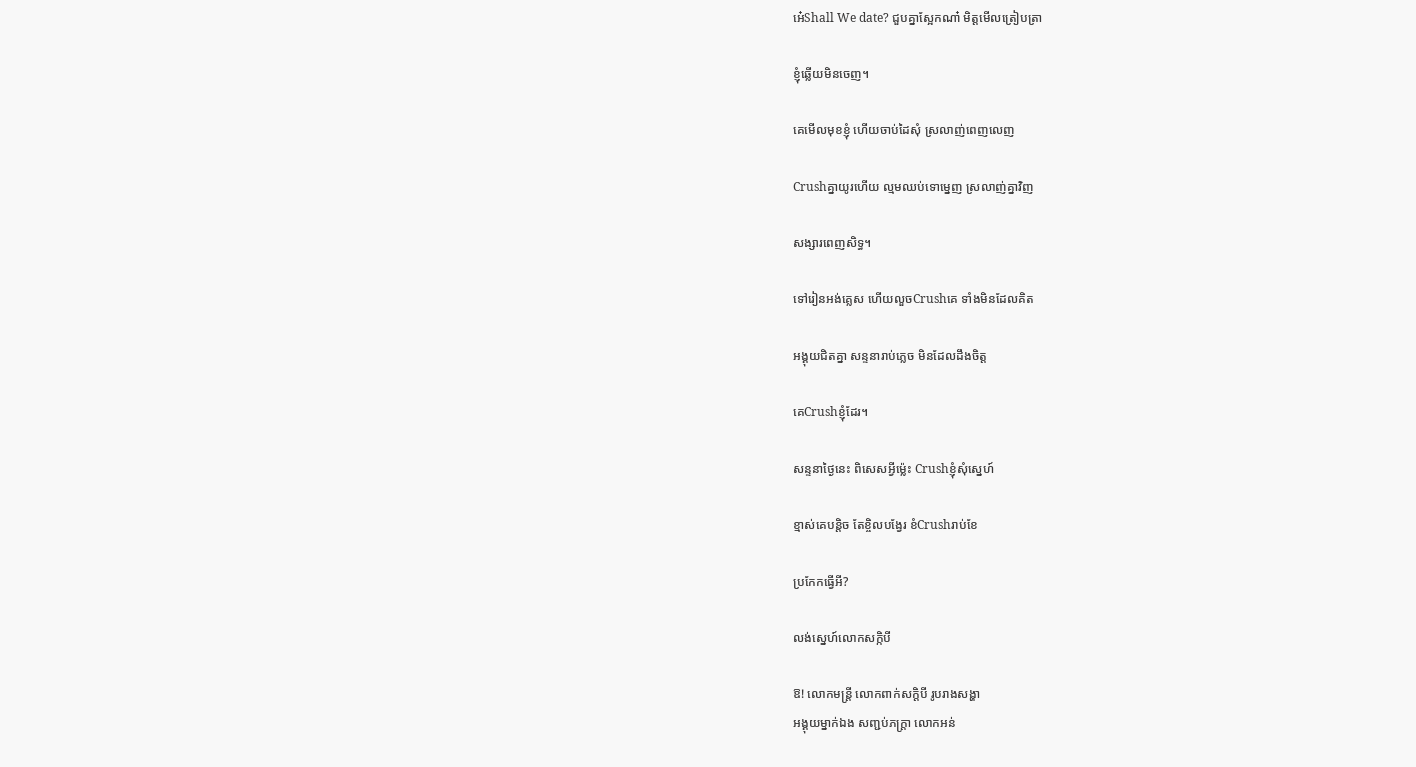អេ៎Shall We date? ជួបគ្នាស្អែកណា៎ មិត្តមើលត្រៀបត្រា

ខ្ញុំឆ្លើយមិនចេញ។

គេមើលមុខខ្ញុំ ហើយចាប់ដៃសុំ ស្រលាញ់ពេញលេញ

Crushគ្នាយូរហើយ ល្មមឈប់ទោម្នេញ ស្រលាញ់គ្នាវិញ

សង្សារពេញសិទ្ធ។

ទៅរៀនអង់គ្លេស ហើយលួចCrushគេ ទាំងមិនដែលគិត

អង្គុយជិតគ្នា សន្ទនារាប់ភ្លេច មិនដែលដឹងចិត្ត

គេCrushខ្ញុំដែរ។

សន្ទនាថ្ងៃនេះ ពិសេសអ្វីម្ល៉េះ Crushខ្ញុំសុំស្នេហ៍

ខ្មាស់គេបន្តិច តែខ្ចិលបង្វែរ ខំCrushរាប់ខែ

ប្រកែកធ្វើអី?

លង់ស្នេហ៍លោកសក្កិបី

ឱ! លោកមន្ត្រី លោកពាក់សក្ដិបី រូបរាងសង្ហា
អង្គុយម្នាក់ឯង សញ្ជប់ភក្រ្តា លោកអន់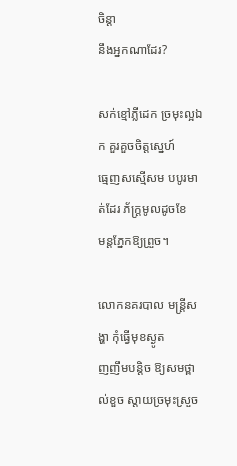ចិន្ដា
នឹងអ្នកណាដែរ?

សក់ខ្មៅភ្លីដេក ច្រមុះល្អឯក គួរគួចចិត្តស្នេហ៍
ធ្មេញសស្មើសម បបូរមាត់ដែរ ភ័ក្ត្រមូលដូចខែ
មន្តភ្នែកឱ្យព្រួច។

លោកនគរបាល មន្ត្រីសង្ហា កុំធ្វើមុខស្ងូត
ញញឹមបន្ដិច ឱ្យសមថ្ពាល់ខួច ស្តាយច្រមុះស្រួច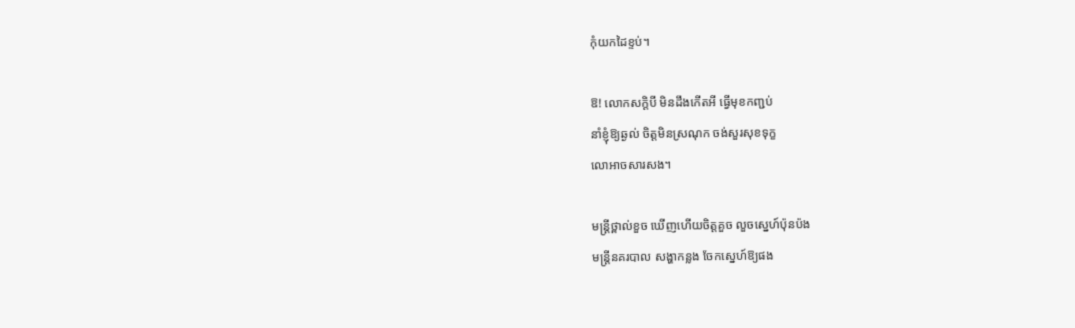កុំយកដៃខ្ទប់។

ឱ! លោកសក្ដិបី មិនដឹងកើតអី ធ្វើមុខកញ្ជប់
នាំខ្ញុំឱ្យឆ្ងល់ ចិត្តមិនស្រណុក ចង់សួរសុខទុក្ខ
លោអាចសារសង។

មន្ត្រីថ្ពាល់ខួច ឃើញហើយចិត្តគួច លួចស្នេហ៍ប៉ុនប៉ង
មន្ត្រីនគរបាល សង្ហាកន្លង ចែកស្នេហ៍ឱ្យផង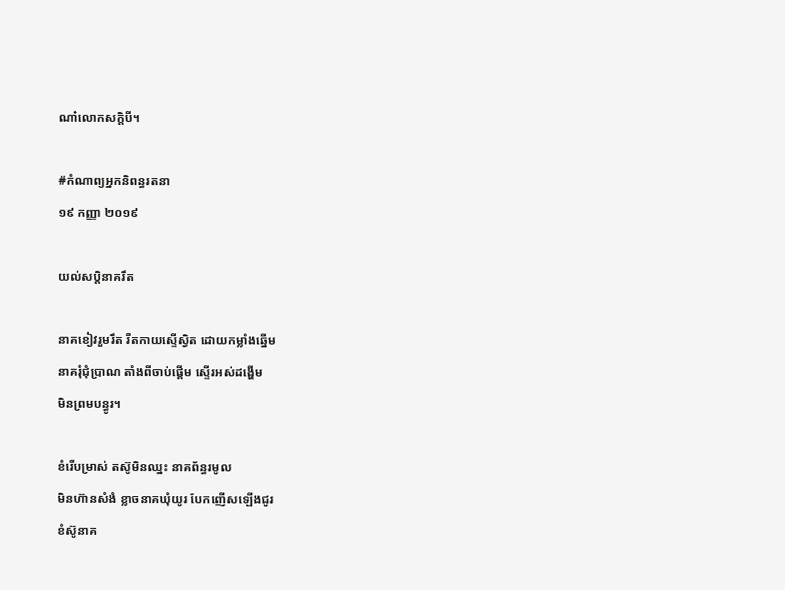ណា៎លោកសក្ដិបី។

#កំណាព្យអ្នកនិពន្ធរតនា
១៩ កញ្ញា ២០១៩

យល់សប្តិនាគរឹត

នាគខៀវរួមរឹត រឺតកាយស្ទើស្វិត ដោយកម្លាំងឆ្នើម
នាគរុំជុំប្រាណ តាំងពីចាប់ផ្តើម ស្ទើរអស់ដង្ហើម
មិនព្រមបន្ធូរ។

ខំរើបម្រាស់ តស៊ូមិនឈ្នះ នាគព័ន្ធរមូល
មិនហ៊ានសំងំ ខ្លាចនាគឃុំយូរ បែកញើសឡើងជូរ
ខំស៊ូនាគ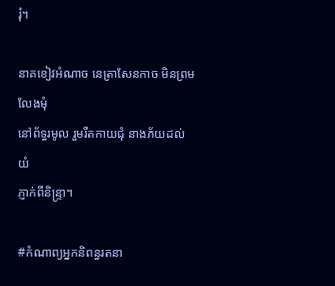រុំ។

នាគខៀវអំណាច នេត្រាសែនកាច មិនព្រមលែងមុំ
នៅព័ទ្ធរមូល រួមរឺតកាយជុំ នាងភ័យដល់យំ
ភ្ញាក់ពីនិន្រ្ទា។

#កំណាព្យអ្នកនិពន្ធរតនា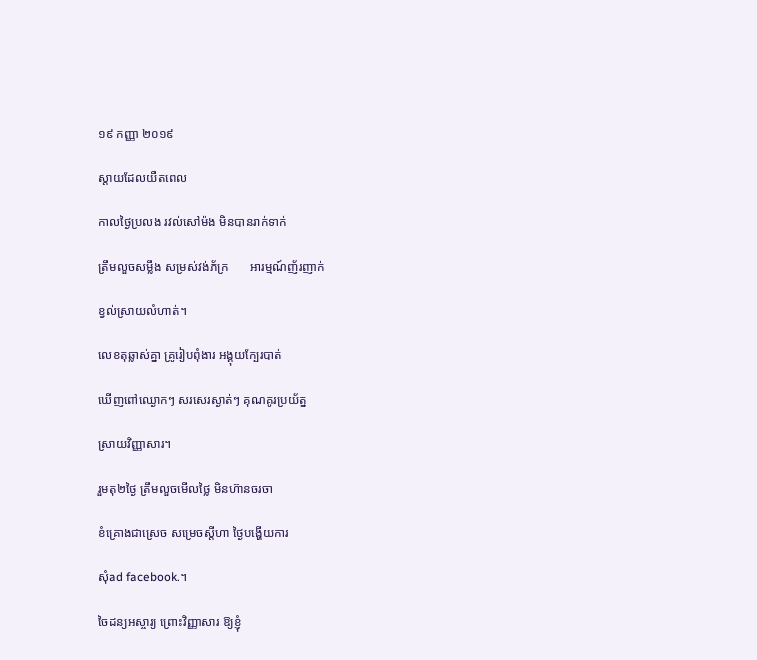១៩ កញ្ញា ២០១៩

ស្តាយដែលយឺតពេល

កាលថ្ងៃប្រលង រវល់សៅម៉ង មិនបានរាក់ទាក់

ត្រឹមលួចសម្លឹង សម្រស់វង់ភ័ក្រ       អារម្មណ៍ញ័រញាក់

ខ្វល់ស្រាយលំហាត់។

លេខតុឆ្លាស់គ្នា គ្រូរៀបពុំងារ អង្គុយក្បែរបាត់

ឃើញពៅឈ្ងោកៗ សរសេរស្ងាត់ៗ គុណគូរប្រយ័ត្ន

ស្រាយវិញ្ញាសារ។

រួមតុ២ថ្ងៃ ត្រឹមលួចមើលថ្លៃ មិនហ៊ានចរចា

ខំគ្រោងជាស្រេច សម្រេចស្តីហា ថ្ងៃបង្ហើយការ

សុំad facebook.។

ចៃដន្យអស្ចារ្យ ព្រោះវិញ្ញាសារ ឱ្យខ្ញុំ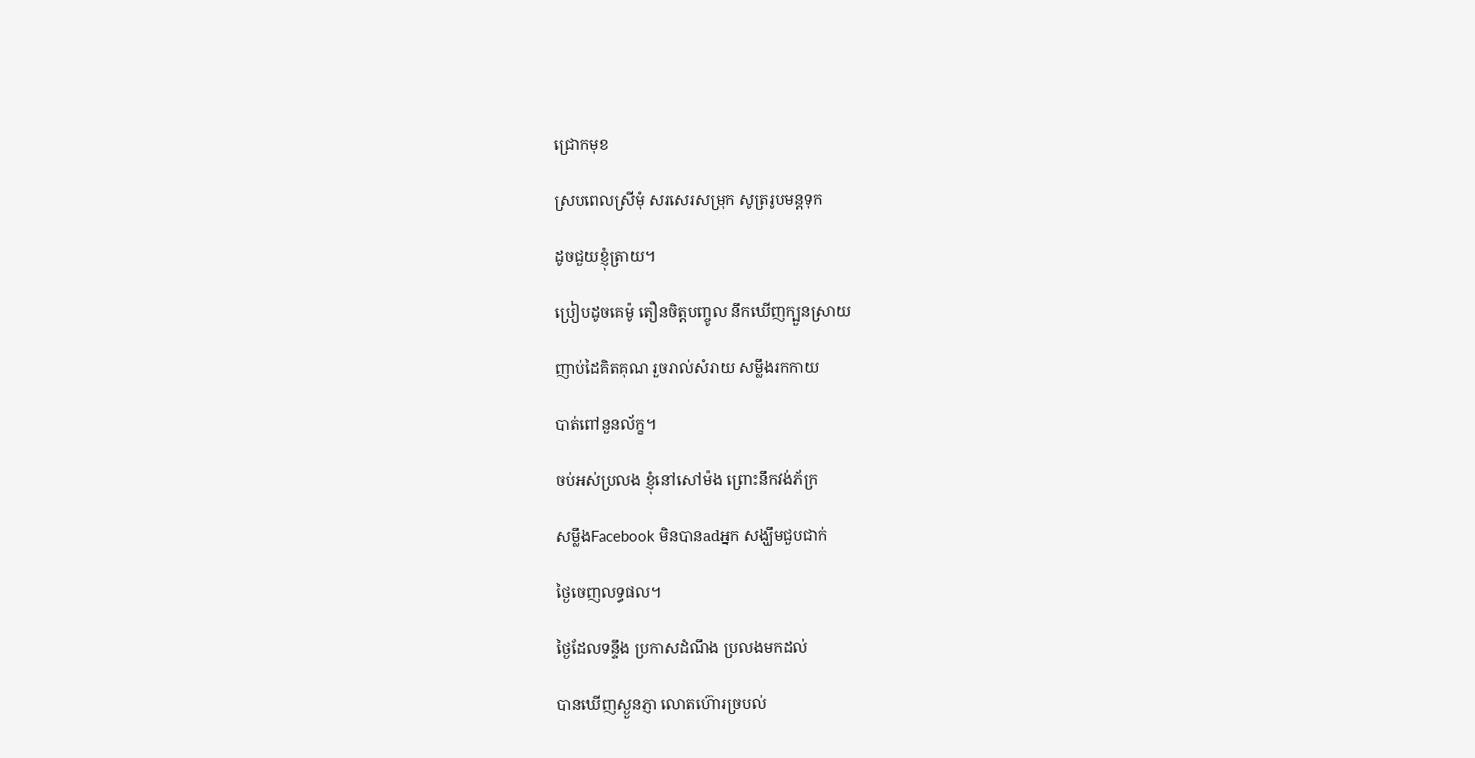ជ្រោកមុខ

ស្របពេលស្រីមុំ សរសេរសម្រុក សូត្ររូបមន្តទុក

ដូចជួយខ្ញុំត្រាយ។

ប្រៀបដូចគេម៉ូ តឿនចិត្តបញ្ចូល នឹកឃើញក្បួនស្រាយ

ញាប់ដៃគិតគុណ រួចរាល់សំរាយ សម្លឹងរកកាយ

បាត់ពៅនួនល័ក្ខ។

ចប់អស់ប្រលង ខ្ញុំនៅសៅម៉ង ព្រោះនឹកវង់ភ័ក្រ

សម្លឹងFacebook មិនបានadអ្នក សង្ឃឹមជួបជាក់

ថ្ងៃចេញលទ្ធផល។

ថ្ងៃដែលទន្ទឹង ប្រកាសដំណឹង ប្រលងមកដល់

បានឃើញស្ងួនភ្ញា លោតហ៊ោរច្របល់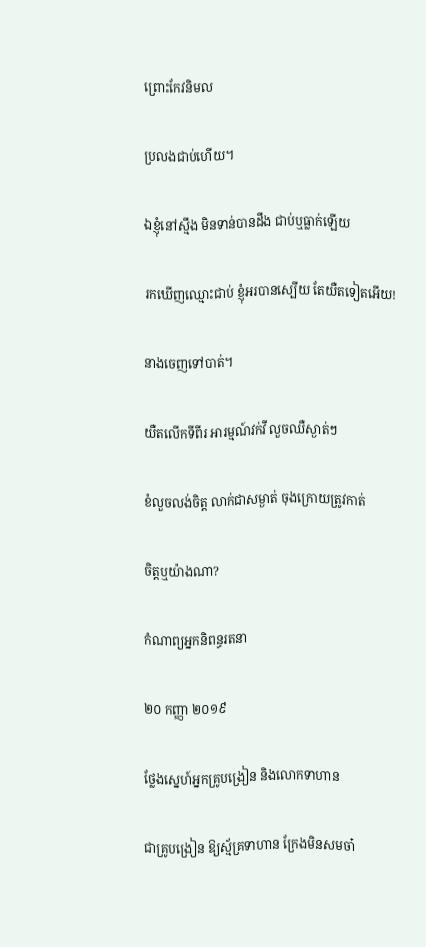ព្រោះកែវនិមល

ប្រលងជាប់ហើយ។

ឯខ្ញុំនៅស្មឹង មិនទាន់បានដឹង ជាប់ឬធ្លាក់ឡើយ

រកឃើញឈ្មោះជាប់ ខ្ញុំអរបានស្បើយ តែយឺតទៀតអើយ!

នាងចេញទៅបាត់។

យឺតលើកទីពីរ អារម្មណ៍វក់វី លួចឈឺស្ងាត់ៗ

ខំលួចលង់ចិត្ត លាក់ជាសម្ងាត់ ចុងក្រោយត្រូវកាត់

ចិត្តឬយ៉ាងណា?

កំណាព្យអ្នកនិពន្ធរតនា

២០ កញ្ញា ២០១៩

ថ្លែងស្នេហ៍អ្នកគ្រូបង្រៀន និងលោកទាហាន

ជាគ្រូបង្រៀន ឱ្យស្ម័គ្រទាហាន ក្រែងមិនសមចា៎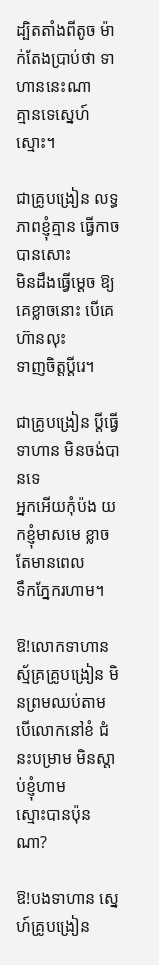ដ្បិតតាំងពីតូច ម៉ាក់តែងប្រាប់ថា ទាហាននេះណា
គ្មានទេស្នេហ៍ស្មោះ។

ជាគ្រូបង្រៀន លទ្ធភាពខ្ញុំគ្មាន ធ្វើកាចបានសោះ
មិនដឹងធ្វើម្តេច ឱ្យគេខ្លាចនោះ បើគេហ៊ានលុះ
ទាញចិត្តប្តីរេ។

ជាគ្រូបង្រៀន ប្តីធ្វើទាហាន មិនចង់បានទេ
អ្នកអើយកុំប៉ង យកខ្ញុំមាសមេ ខ្លាចតែមានពេល
ទឹកភ្នែករហាម។

ឱ!លោកទាហាន ស្ម័គ្រគ្រូបង្រៀន មិនព្រមឈប់តាម
បើលោកនៅខំ ជំនះបម្រាម មិនស្តាប់ខ្ញុំហាម
ស្មោះបានប៉ុនណា?

ឱ!បងទាហាន ស្នេហ៍គ្រូបង្រៀន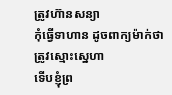ត្រូវហ៊ានសន្យា
កុំធ្វើទាហាន ដូចពាក្យម៉ាក់ថា ត្រូវស្មោះស្នេហា
ទើបខ្ញុំព្រ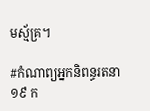មស្ម័គ្រ។

#កំណាព្យអ្នកនិពន្ធរតនា
១៩ ក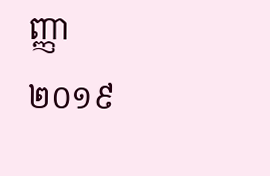ញ្ញា ២០១៩